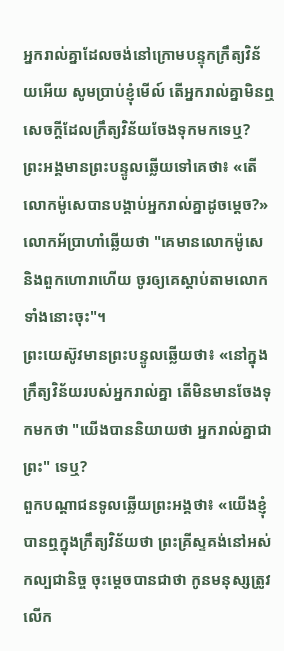អ្នករាល់គ្នាដែលចង់នៅក្រោមបន្ទុកក្រឹត្យវិន័យអើយ សូមប្រាប់ខ្ញុំមើល៍ តើអ្នករាល់គ្នាមិនឮសេចក្ដីដែលក្រឹត្យវិន័យចែងទុកមកទេឬ?
ព្រះអង្គមានព្រះបន្ទូលឆ្លើយទៅគេថា៖ «តើលោកម៉ូសេបានបង្គាប់អ្នករាល់គ្នាដូចម្តេច?»
លោកអ័ប្រាហាំឆ្លើយថា "គេមានលោកម៉ូសេ និងពួកហោរាហើយ ចូរឲ្យគេស្តាប់តាមលោកទាំងនោះចុះ"។
ព្រះយេស៊ូវមានព្រះបន្ទូលឆ្លើយថា៖ «នៅក្នុងក្រឹត្យវិន័យរបស់អ្នករាល់គ្នា តើមិនមានចែងទុកមកថា "យើងបាននិយាយថា អ្នករាល់គ្នាជាព្រះ" ទេឬ?
ពួកបណ្តាជនទូលឆ្លើយព្រះអង្គថា៖ «យើងខ្ញុំបានឮក្នុងក្រឹត្យវិន័យថា ព្រះគ្រីស្ទគង់នៅអស់កល្បជានិច្ច ចុះម្តេចបានជាថា កូនមនុស្សត្រូវលើក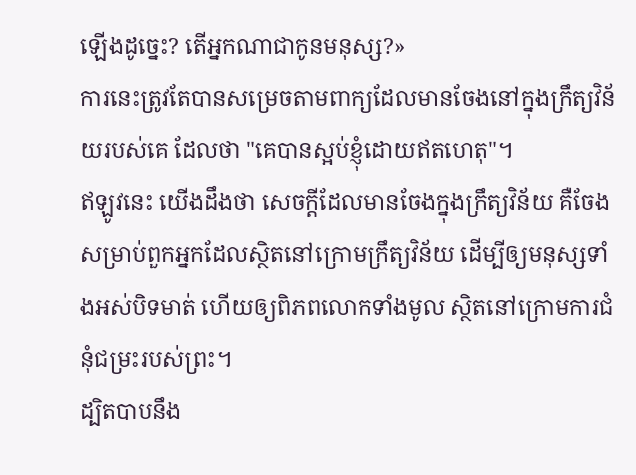ឡើងដូច្នេះ? តើអ្នកណាជាកូនមនុស្ស?»
ការនេះត្រូវតែបានសម្រេចតាមពាក្យដែលមានចែងនៅក្នុងក្រឹត្យវិន័យរបស់គេ ដែលថា "គេបានស្អប់ខ្ញុំដោយឥតហេតុ"។
ឥឡូវនេះ យើងដឹងថា សេចក្តីដែលមានចែងក្នុងក្រឹត្យវិន័យ គឺចែងសម្រាប់ពួកអ្នកដែលសិ្ថតនៅក្រោមក្រឹត្យវិន័យ ដើម្បីឲ្យមនុស្សទាំងអស់បិទមាត់ ហើយឲ្យពិភពលោកទាំងមូល ស្ថិតនៅក្រោមការជំនុំជម្រះរបស់ព្រះ។
ដ្បិតបាបនឹង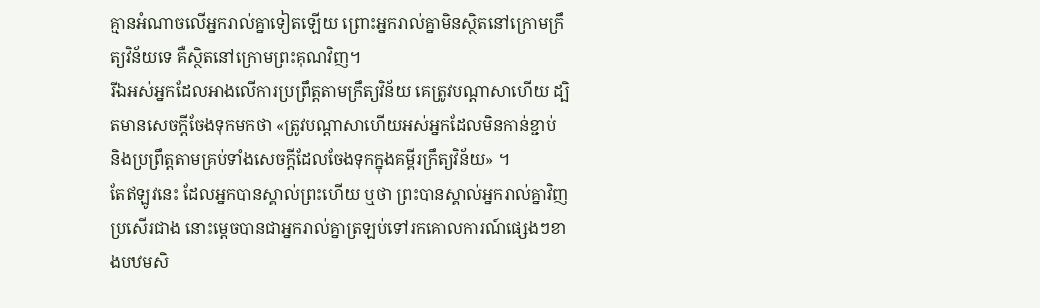គ្មានអំណាចលើអ្នករាល់គ្នាទៀតឡើយ ព្រោះអ្នករាល់គ្នាមិនស្ថិតនៅក្រោមក្រឹត្យវិន័យទេ គឺស្ថិតនៅក្រោមព្រះគុណវិញ។
រីឯអស់អ្នកដែលអាងលើការប្រព្រឹត្តតាមក្រឹត្យវិន័យ គេត្រូវបណ្ដាសាហើយ ដ្បិតមានសេចក្ដីចែងទុកមកថា «ត្រូវបណ្ដាសាហើយអស់អ្នកដែលមិនកាន់ខ្ជាប់ និងប្រព្រឹត្តតាមគ្រប់ទាំងសេចក្ដីដែលចែងទុកក្នុងគម្ពីរក្រឹត្យវិន័យ» ។
តែឥឡូវនេះ ដែលអ្នកបានស្គាល់ព្រះហើយ ឬថា ព្រះបានស្គាល់អ្នករាល់គ្នាវិញប្រសើរជាង នោះម្ដេចបានជាអ្នករាល់គ្នាត្រឡប់ទៅរកគោលការណ៍ផ្សេងៗខាងបឋមសិ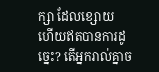ក្សា ដែលខ្សោយ ហើយឥតបានការដូច្នេះ? តើអ្នករាល់គ្នាច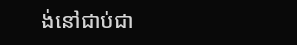ង់នៅជាប់ជា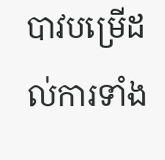បាវបម្រើដល់ការទាំង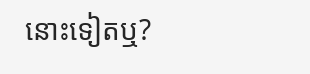នោះទៀតឬ?